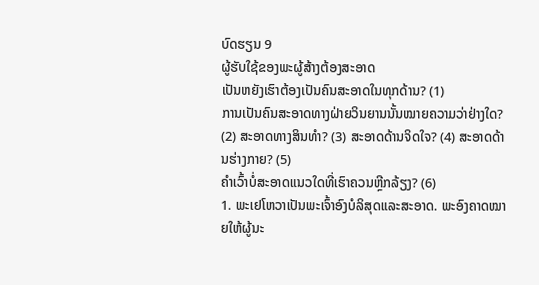ບົດຮຽນ 9
ຜູ້ຮັບໃຊ້ຂອງພະຜູ້ສ້າງຕ້ອງສະອາດ
ເປັນຫຍັງເຮົາຕ້ອງເປັນຄົນສະອາດໃນທຸກດ້ານ? (1)
ການເປັນຄົນສະອາດທາງຝ່າຍວິນຍານນັ້ນໝາຍຄວາມວ່າຢ່າງໃດ? (2) ສະອາດທາງສິນທຳ? (3) ສະອາດດ້ານຈິດໃຈ? (4) ສະອາດດ້ານຮ່າງກາຍ? (5)
ຄຳເວົ້າບໍ່ສະອາດແນວໃດທີ່ເຮົາຄວນຫຼີກລ້ຽງ? (6)
1. ພະເຢໂຫວາເປັນພະເຈົ້າອົງບໍລິສຸດແລະສະອາດ. ພະອົງຄາດໝາຍໃຫ້ຜູ້ນະ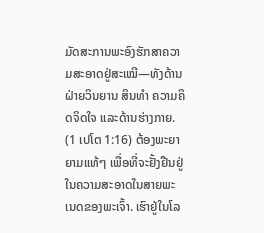ມັດສະການພະອົງຮັກສາຄວາມສະອາດຢູ່ສະເໝີ—ທັງດ້ານຝ່າຍວິນຍານ ສິນທຳ ຄວາມຄິດຈິດໃຈ ແລະດ້ານຮ່າງກາຍ. (1 ເປໂຕ 1:16) ຕ້ອງພະຍາຍາມແທ້ໆ ເພື່ອທີ່ຈະຢັ້ງຢືນຢູ່ໃນຄວາມສະອາດໃນສາຍພະເນດຂອງພະເຈົ້າ. ເຮົາຢູ່ໃນໂລ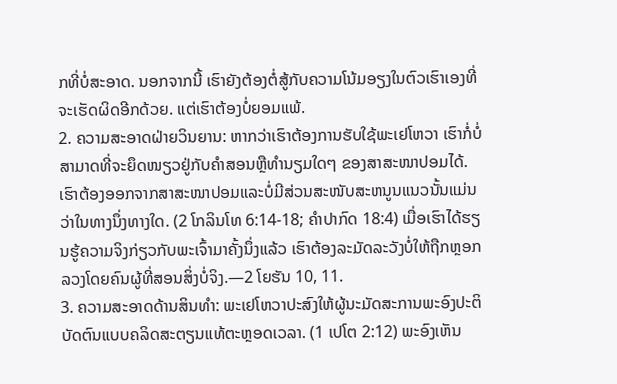ກທີ່ບໍ່ສະອາດ. ນອກຈາກນີ້ ເຮົາຍັງຕ້ອງຕໍ່ສູ້ກັບຄວາມໂນ້ມອຽງໃນຕົວເຮົາເອງທີ່ຈະເຮັດຜິດອີກດ້ວຍ. ແຕ່ເຮົາຕ້ອງບໍ່ຍອມແພ້.
2. ຄວາມສະອາດຝ່າຍວິນຍານ: ຫາກວ່າເຮົາຕ້ອງການຮັບໃຊ້ພະເຢໂຫວາ ເຮົາກໍ່ບໍ່ສາມາດທີ່ຈະຍຶດໜຽວຢູ່ກັບຄຳສອນຫຼືທຳນຽມໃດໆ ຂອງສາສະໜາປອມໄດ້. ເຮົາຕ້ອງອອກຈາກສາສະໜາປອມແລະບໍ່ມີສ່ວນສະໜັບສະຫນູນແນວນັ້ນແມ່ນວ່າໃນທາງນຶ່ງທາງໃດ. (2 ໂກລິນໂທ 6:14-18; ຄຳປາກົດ 18:4) ເມື່ອເຮົາໄດ້ຮຽນຮູ້ຄວາມຈິງກ່ຽວກັບພະເຈົ້າມາຄັ້ງນຶ່ງແລ້ວ ເຮົາຕ້ອງລະມັດລະວັງບໍ່ໃຫ້ຖືກຫຼອກລວງໂດຍຄົນຜູ້ທີ່ສອນສິ່ງບໍ່ຈິງ.—2 ໂຍຮັນ 10, 11.
3. ຄວາມສະອາດດ້ານສິນທຳ: ພະເຢໂຫວາປະສົງໃຫ້ຜູ້ນະມັດສະການພະອົງປະຕິບັດຕົນແບບຄລິດສະຕຽນແທ້ຕະຫຼອດເວລາ. (1 ເປໂຕ 2:12) ພະອົງເຫັນ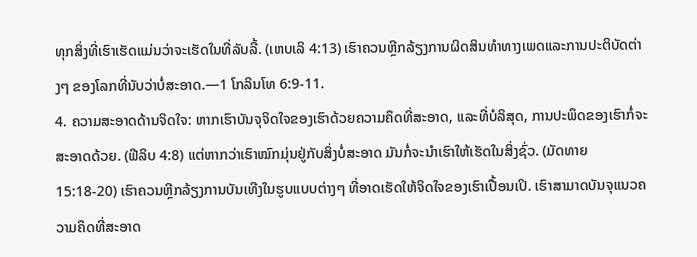ທຸກສິ່ງທີ່ເຮົາເຮັດແມ່ນວ່າຈະເຮັດໃນທີ່ລັບລີ້. (ເຫບເລິ 4:13) ເຮົາຄວນຫຼີກລ້ຽງການຜິດສິນທຳທາງເພດແລະການປະຕິບັດຕ່າງໆ ຂອງໂລກທີ່ນັບວ່າບໍ່ສະອາດ.—1 ໂກລິນໂທ 6:9-11.
4. ຄວາມສະອາດດ້ານຈິດໃຈ: ຫາກເຮົາບັນຈຸຈິດໃຈຂອງເຮົາດ້ວຍຄວາມຄຶດທີ່ສະອາດ, ແລະທີ່ບໍລິສຸດ, ການປະພຶດຂອງເຮົາກໍ່ຈະສະອາດດ້ວຍ. (ຟີລິບ 4:8) ແຕ່ຫາກວ່າເຮົາໝົກມຸ່ນຢູ່ກັບສິ່ງບໍ່ສະອາດ ມັນກໍ່ຈະນຳເຮົາໃຫ້ເຮັດໃນສິ່ງຊົ່ວ. (ມັດທາຍ 15:18-20) ເຮົາຄວນຫຼີກລ້ຽງການບັນເທີງໃນຮູບແບບຕ່າງໆ ທີ່ອາດເຮັດໃຫ້ຈິດໃຈຂອງເຮົາເປື້ອນເປິ. ເຮົາສາມາດບັນຈຸແນວຄວາມຄຶດທີ່ສະອາດ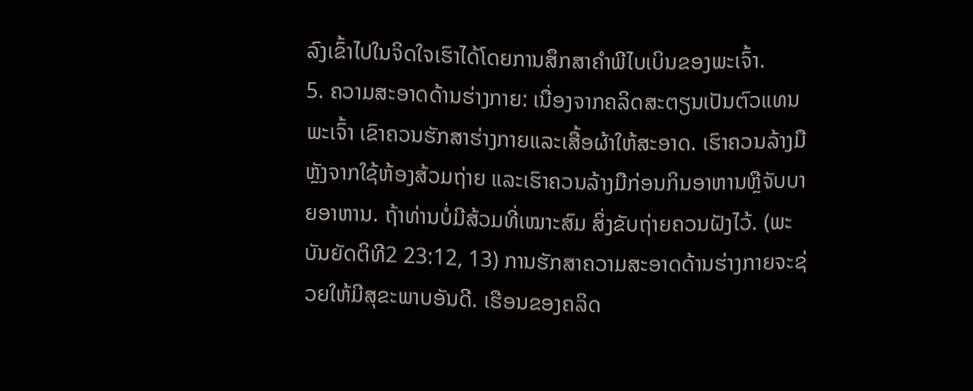ລົງເຂົ້າໄປໃນຈິດໃຈເຮົາໄດ້ໂດຍການສຶກສາຄຳພີໄບເບິນຂອງພະເຈົ້າ.
5. ຄວາມສະອາດດ້ານຮ່າງກາຍ: ເນື່ອງຈາກຄລິດສະຕຽນເປັນຕົວແທນພະເຈົ້າ ເຂົາຄວນຮັກສາຮ່າງກາຍແລະເສື້ອຜ້າໃຫ້ສະອາດ. ເຮົາຄວນລ້າງມືຫຼັງຈາກໃຊ້ຫ້ອງສ້ວມຖ່າຍ ແລະເຮົາຄວນລ້າງມືກ່ອນກິນອາຫານຫຼືຈັບບາຍອາຫານ. ຖ້າທ່ານບໍ່ມີສ້ວມທີ່ເໝາະສົມ ສິ່ງຂັບຖ່າຍຄວນຝັງໄວ້. (ພະບັນຍັດຕິທີ2 23:12, 13) ການຮັກສາຄວາມສະອາດດ້ານຮ່າງກາຍຈະຊ່ວຍໃຫ້ມີສຸຂະພາບອັນດີ. ເຮືອນຂອງຄລິດ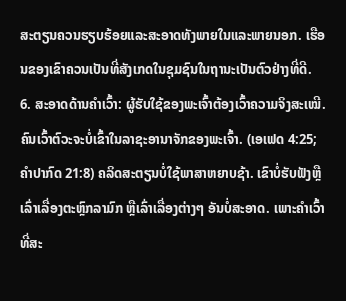ສະຕຽນຄວນຮຽບຮ້ອຍແລະສະອາດທັງພາຍໃນແລະພາຍນອກ. ເຮືອນຂອງເຂົາຄວນເປັນທີ່ສັງເກດໃນຊຸມຊົນໃນຖານະເປັນຕົວຢ່າງທີ່ດີ.
6. ສະອາດດ້ານຄຳເວົ້າ: ຜູ້ຮັບໃຊ້ຂອງພະເຈົ້າຕ້ອງເວົ້າຄວາມຈິງສະເໝີ. ຄົນເວົ້າຕົວະຈະບໍ່ເຂົ້າໃນລາຊະອານາຈັກຂອງພະເຈົ້າ. (ເອເຟດ 4:25; ຄຳປາກົດ 21:8) ຄລິດສະຕຽນບໍ່ໃຊ້ພາສາຫຍາບຊ້າ. ເຂົາບໍ່ຮັບຟັງຫຼືເລົ່າເລື່ອງຕະຫຼົກລາມົກ ຫຼືເລົ່າເລື່ອງຕ່າງໆ ອັນບໍ່ສະອາດ. ເພາະຄຳເວົ້າທີ່ສະ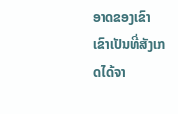ອາດຂອງເຂົາ ເຂົາເປັນທີ່ສັງເກດໄດ້ຈາ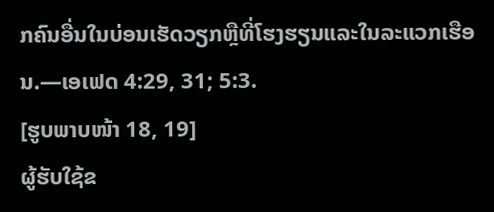ກຄົນອື່ນໃນບ່ອນເຮັດວຽກຫຼືທີ່ໂຮງຮຽນແລະໃນລະແວກເຮືອນ.—ເອເຟດ 4:29, 31; 5:3.
[ຮູບພາບໜ້າ 18, 19]
ຜູ້ຮັບໃຊ້ຂ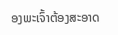ອງພະເຈົ້າຕ້ອງສະອາດ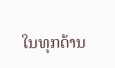ໃນທຸກດ້ານ